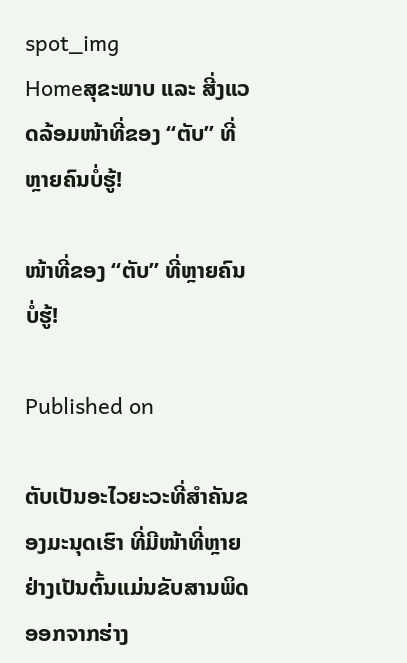spot_img
Homeສຸຂະພາບ ແລະ ສີ່ງແວດລ້ອມໜ້າທີ່ຂອງ “ຕັບ” ທີ່ຫຼາຍຄົນບໍ່ຮູ້!

ໜ້າທີ່ຂອງ “ຕັບ” ທີ່ຫຼາຍຄົນບໍ່ຮູ້!

Published on

ຕັບເປັນອະໄວຍະວະທີ່ສຳຄັນຂອງມະນຸດເຮົາ ທີ່ມີໜ້າທີ່ຫຼາຍຢ່າງເປັນຕົ້ນແມ່ນຂັບສານພິດອອກຈາກຮ່າງ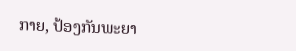ກາຍ, ປ້ອງກັນພະຍາ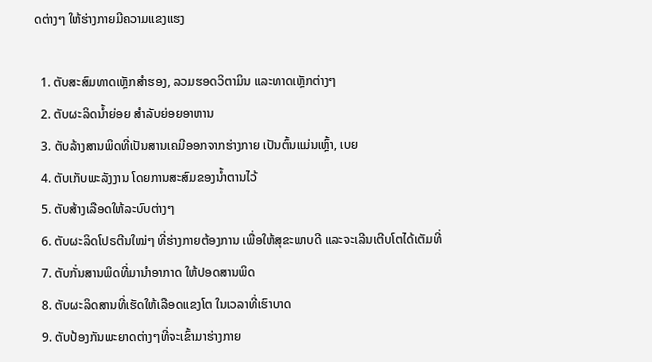ດຕ່າງໆ ໃຫ້ຮ່າງກາຍມີຄວາມແຂງແຮງ

  1. ຕັບສະສົມທາດເຫຼັກສຳຮອງ, ລວມຮອດວິຕາມິນ ແລະທາດເຫຼັກຕ່າງໆ
  2. ຕັບຜະລິດນໍ້າຍ່ອຍ ສຳລັບຍ່ອຍອາຫານ
  3. ຕັບລ້າງສານພິດທີ່ເປັນສານເຄມີອອກຈາກຮ່າງກາຍ ເປັນຕົ້ນແມ່ນເຫຼົ້າ, ເບຍ
  4. ຕັບເກັບພະລັງງານ ໂດຍການສະສົມຂອງນໍ້າຕານໄວ້
  5. ຕັບສ້າງເລືອດໃຫ້ລະບົບຕ່າງໆ
  6. ຕັບຜະລິດໂປຣຕີນໃໝ່ໆ ທີ່ຮ່າງກາຍຕ້ອງການ ເພື່ອໃຫ້ສຸຂະພາບດີ ແລະຈະເລີນເຕີບໂຕໄດ້ເຕັມທີ່
  7. ຕັບກັ່ນສານພິດທີ່ມານຳອາກາດ ໃຫ້ປອດສານພິດ
  8. ຕັບຜະລິດສານທີ່ເຮັດໃຫ້ເລືອດແຂງໂຕ ໃນເວລາທີ່ເຮົາບາດ
  9. ຕັບປ້ອງກັນພະຍາດຕ່າງໆທີ່ຈະເຂົ້າມາຮ່າງກາຍ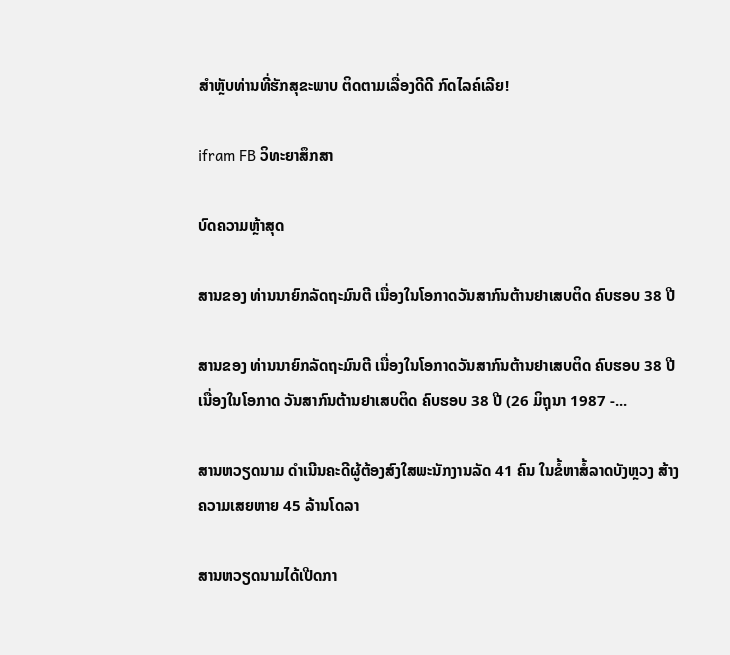ສຳຫຼັບທ່ານທີ່ຮັກສຸຂະພາບ ຕິດຕາມເລື່ອງດີດີ ກົດໄລຄ໌ເລີຍ!

ifram FB ວິທະຍາສຶກສາ

ບົດຄວາມຫຼ້າສຸດ

ສານຂອງ ທ່ານນາຍົກລັດຖະມົນຕີ ເນື່ອງໃນໂອກາດວັນສາກົນຕ້ານຢາເສບຕິດ ຄົບຮອບ 38 ປີ

ສານຂອງ ທ່ານນາຍົກລັດຖະມົນຕີ ເນື່ອງໃນໂອກາດວັນສາກົນຕ້ານຢາເສບຕິດ ຄົບຮອບ 38 ປີ ເນື່ອງໃນໂອກາດ ວັນສາກົນຕ້ານຢາເສບຕິດ ຄົບຮອບ 38 ປີ (26 ມິຖຸນາ 1987 -...

ສານຫວຽດນາມ ດຳເນີນຄະດີຜູ້ຕ້ອງສົງໃສພະນັກງານລັດ 41 ຄົນ ໃນຂໍ້ຫາສໍ້ລາດບັງຫຼວງ ສ້າງຄວາມເສຍຫາຍ 45 ລ້ານໂດລາ

ສານຫວຽດນາມໄດ້ເປີດກາ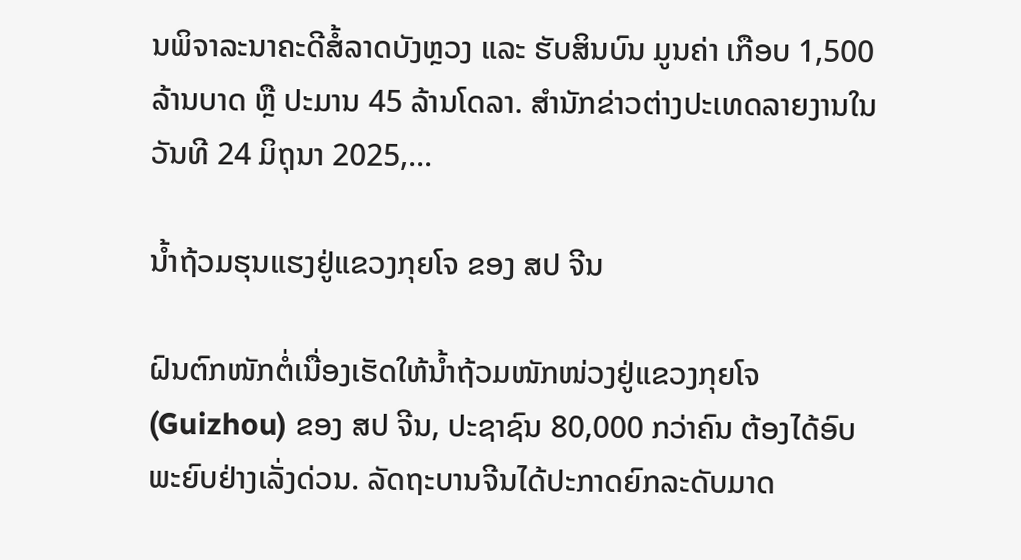ນພິຈາລະນາຄະດີສໍ້ລາດບັງຫຼວງ ແລະ ຮັບສິນບົນ ມູນຄ່າ ເກືອບ 1,500 ລ້ານບາດ ຫຼື ປະມານ 45 ລ້ານໂດລາ. ສຳນັກຂ່າວຕ່າງປະເທດລາຍງານໃນວັນທີ 24 ມິຖຸນາ 2025,...

ນໍ້າຖ້ວມຮຸນແຮງຢູ່ແຂວງກຸຍໂຈ ຂອງ ສປ ຈີນ

ຝົນຕົກໜັກຕໍ່ເນື່ອງເຮັດໃຫ້ນໍ້າຖ້ວມໜັກໜ່ວງຢູ່ແຂວງກຸຍໂຈ (Guizhou) ຂອງ ສປ ຈີນ, ປະຊາຊົນ 80,000 ກວ່າຄົນ ຕ້ອງໄດ້ອົບພະຍົບຢ່າງເລັ່ງດ່ວນ. ລັດຖະບານຈີນໄດ້ປະກາດຍົກລະດັບມາດ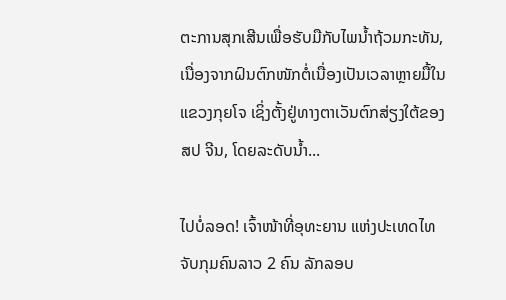ຕະການສຸກເສີນເພື່ອຮັບມືກັບໄພນໍ້າຖ້ວມກະທັນ, ເນື່ອງຈາກຝົນຕົກໜັກຕໍ່ເນື່ອງເປັນເວລາຫຼາຍມື້ໃນແຂວງກຸຍໂຈ ເຊິ່ງຕັ້ງຢູ່ທາງຕາເວັນຕົກສ່ຽງໃຕ້ຂອງ ສປ ຈີນ, ໂດຍລະດັບນໍ້າ...

ໄປບໍ່ລອດ! ເຈົ້າໜ້າທີ່ອຸທະຍານ ແຫ່ງປະເທດໄທ ຈັບກຸມຄົນລາວ 2 ຄົນ ລັກລອບ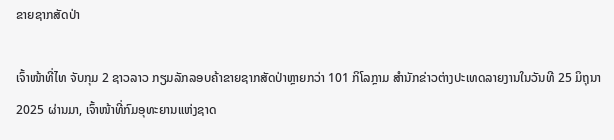ຂາຍຊາກສັດປ່າ

ເຈົ້າໜ້າທີ່ໄທ ຈັບກຸມ 2 ຊາວລາວ ກຽມລັກລອບຄ້າຂາຍຊາກສັດປ່າຫຼາຍກວ່າ 101 ກິໂລກຼາມ ສຳນັກຂ່າວຕ່າງປະເທດລາຍງານໃນວັນທີ 25 ມິຖຸນາ 2025 ຜ່ານມາ, ເຈົ້າໜ້າທີ່ກົມອຸທະຍານແຫ່ງຊາດ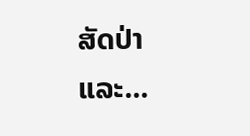ສັດປ່າ ແລະ...